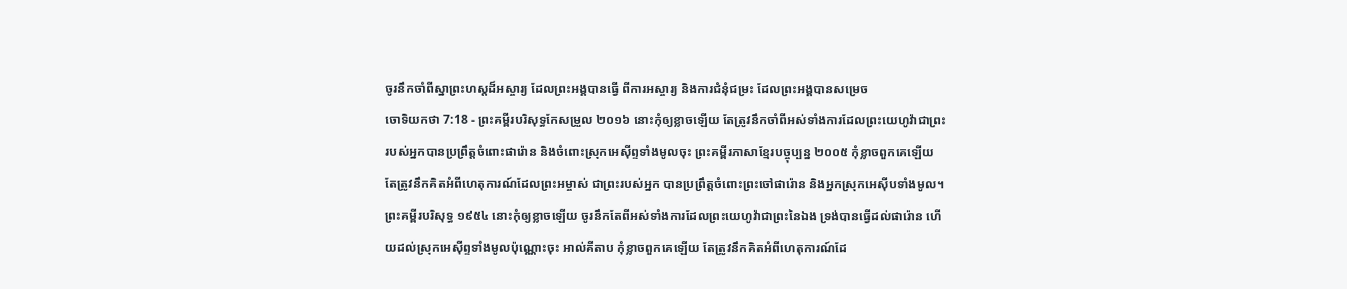ចូរនឹកចាំពីស្នាព្រះហស្ដដ៏អស្ចារ្យ ដែលព្រះអង្គបានធ្វើ ពីការអស្ចារ្យ និងការជំនុំជម្រះ ដែលព្រះអង្គបានសម្រេច
ចោទិយកថា 7:18 - ព្រះគម្ពីរបរិសុទ្ធកែសម្រួល ២០១៦ នោះកុំឲ្យខ្លាចឡើយ តែត្រូវនឹកចាំពីអស់ទាំងការដែលព្រះយេហូវ៉ាជាព្រះរបស់អ្នកបានប្រព្រឹត្តចំពោះផារ៉ោន និងចំពោះស្រុកអេស៊ីព្ទទាំងមូលចុះ ព្រះគម្ពីរភាសាខ្មែរបច្ចុប្បន្ន ២០០៥ កុំខ្លាចពួកគេឡើយ តែត្រូវនឹកគិតអំពីហេតុការណ៍ដែលព្រះអម្ចាស់ ជាព្រះរបស់អ្នក បានប្រព្រឹត្តចំពោះព្រះចៅផារ៉ោន និងអ្នកស្រុកអេស៊ីបទាំងមូល។ ព្រះគម្ពីរបរិសុទ្ធ ១៩៥៤ នោះកុំឲ្យខ្លាចឡើយ ចូរនឹកតែពីអស់ទាំងការដែលព្រះយេហូវ៉ាជាព្រះនៃឯង ទ្រង់បានធ្វើដល់ផារ៉ោន ហើយដល់ស្រុកអេស៊ីព្ទទាំងមូលប៉ុណ្ណោះចុះ អាល់គីតាប កុំខ្លាចពួកគេឡើយ តែត្រូវនឹកគិតអំពីហេតុការណ៍ដែ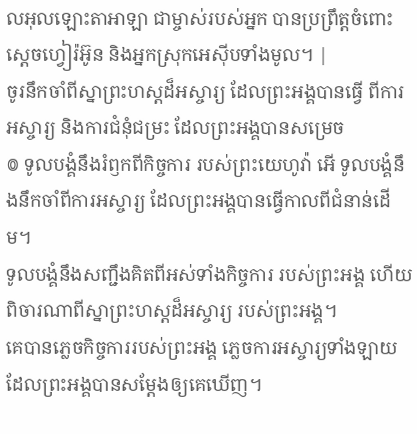លអុលឡោះតាអាឡា ជាម្ចាស់របស់អ្នក បានប្រព្រឹត្តចំពោះស្តេចហ្វៀរ៉អ៊ូន និងអ្នកស្រុកអេស៊ីបទាំងមូល។ |
ចូរនឹកចាំពីស្នាព្រះហស្ដដ៏អស្ចារ្យ ដែលព្រះអង្គបានធ្វើ ពីការអស្ចារ្យ និងការជំនុំជម្រះ ដែលព្រះអង្គបានសម្រេច
៙ ទូលបង្គំនឹងរំឭកពីកិច្ចការ របស់ព្រះយេហូវ៉ា អើ ទូលបង្គំនឹងនឹកចាំពីការអស្ចារ្យ ដែលព្រះអង្គបានធ្វើកាលពីជំនាន់ដើម។
ទូលបង្គំនឹងសញ្ជឹងគិតពីអស់ទាំងកិច្ចការ របស់ព្រះអង្គ ហើយពិចារណាពីស្នាព្រះហស្ដដ៏អស្ចារ្យ របស់ព្រះអង្គ។
គេបានភ្លេចកិច្ចការរបស់ព្រះអង្គ ភ្លេចការអស្ចារ្យទាំងឡាយ ដែលព្រះអង្គបានសម្ដែងឲ្យគេឃើញ។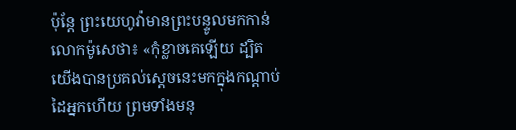ប៉ុន្ដែ ព្រះយេហូវ៉ាមានព្រះបន្ទូលមកកាន់លោកម៉ូសេថា៖ «កុំខ្លាចគេឡើយ ដ្បិតយើងបានប្រគល់ស្តេចនេះមកក្នុងកណ្ដាប់ដៃអ្នកហើយ ព្រមទាំងមនុ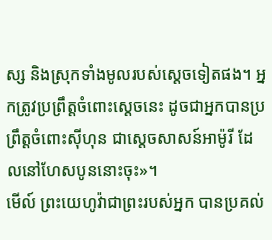ស្ស និងស្រុកទាំងមូលរបស់ស្ដេចទៀតផង។ អ្នកត្រូវប្រព្រឹត្តចំពោះស្ដេចនេះ ដូចជាអ្នកបានប្រព្រឹត្តចំពោះស៊ីហុន ជាស្តេចសាសន៍អាម៉ូរី ដែលនៅហែសបូននោះចុះ»។
មើល៍ ព្រះយេហូវ៉ាជាព្រះរបស់អ្នក បានប្រគល់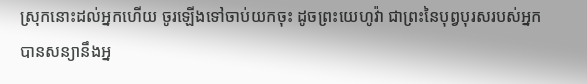ស្រុកនោះដល់អ្នកហើយ ចូរឡើងទៅចាប់យកចុះ ដូចព្រះយេហូវ៉ា ជាព្រះនៃបុព្វបុរសរបស់អ្នកបានសន្យានឹងអ្ន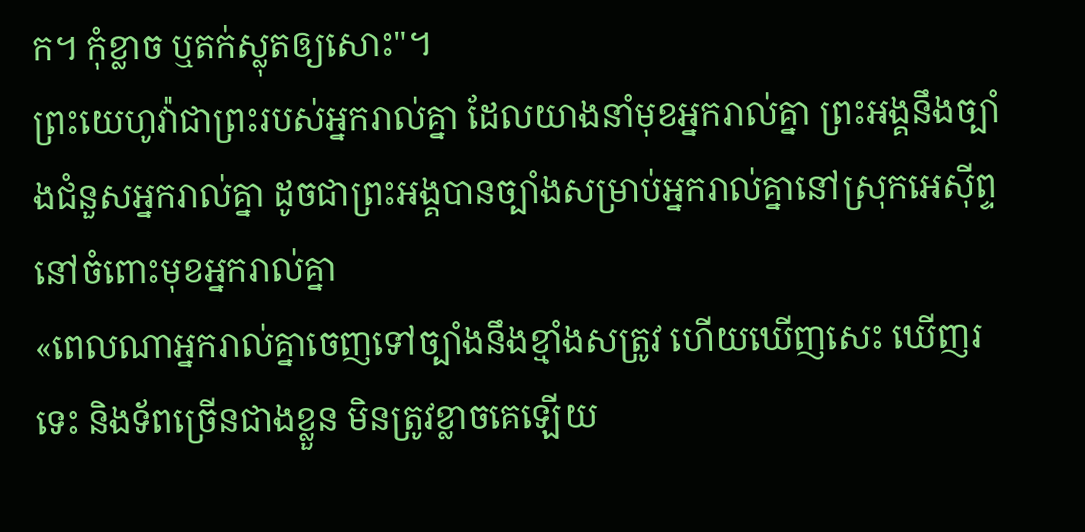ក។ កុំខ្លាច ឬតក់ស្លុតឲ្យសោះ"។
ព្រះយេហូវ៉ាជាព្រះរបស់អ្នករាល់គ្នា ដែលយាងនាំមុខអ្នករាល់គ្នា ព្រះអង្គនឹងច្បាំងជំនួសអ្នករាល់គ្នា ដូចជាព្រះអង្គបានច្បាំងសម្រាប់អ្នករាល់គ្នានៅស្រុកអេស៊ីព្ទ នៅចំពោះមុខអ្នករាល់គ្នា
«ពេលណាអ្នករាល់គ្នាចេញទៅច្បាំងនឹងខ្មាំងសត្រូវ ហើយឃើញសេះ ឃើញរទេះ និងទ័ពច្រើនជាងខ្លួន មិនត្រូវខ្លាចគេឡើយ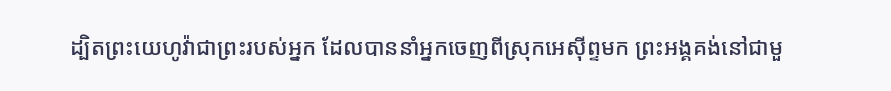ដ្បិតព្រះយេហូវ៉ាជាព្រះរបស់អ្នក ដែលបាននាំអ្នកចេញពីស្រុកអេស៊ីព្ទមក ព្រះអង្គគង់នៅជាមួ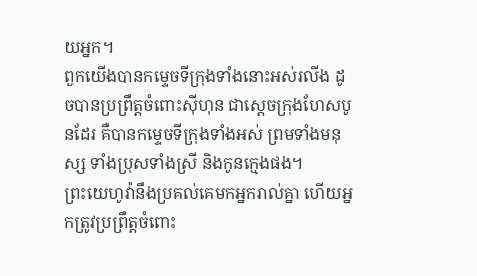យអ្នក។
ពួកយើងបានកម្ទេចទីក្រុងទាំងនោះអស់រលីង ដូចបានប្រព្រឹត្តចំពោះស៊ីហុន ជាស្តេចក្រុងហែសបូនដែរ គឺបានកម្ទេចទីក្រុងទាំងអស់ ព្រមទាំងមនុស្ស ទាំងប្រុសទាំងស្រី និងកូនក្មេងផង។
ព្រះយេហូវ៉ានឹងប្រគល់គេមកអ្នករាល់គ្នា ហើយអ្នកត្រូវប្រព្រឹត្តចំពោះ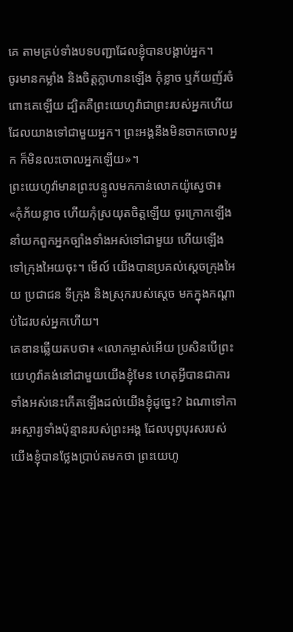គេ តាមគ្រប់ទាំងបទបញ្ជាដែលខ្ញុំបានបង្គាប់អ្នក។
ចូរមានកម្លាំង និងចិត្តក្លាហានឡើង កុំខ្លាច ឬភ័យញ័រចំពោះគេឡើយ ដ្បិតគឺព្រះយេហូវ៉ាជាព្រះរបស់អ្នកហើយដែលយាងទៅជាមួយអ្នក។ ព្រះអង្គនឹងមិនចាកចោលអ្នក ក៏មិនលះចោលអ្នកឡើយ»។
ព្រះយេហូវ៉ាមានព្រះបន្ទូលមកកាន់លោកយ៉ូស្វេថា៖ «កុំភ័យខ្លាច ហើយកុំស្រយុតចិត្តឡើយ ចូរក្រោកឡើង នាំយកពួកអ្នកច្បាំងទាំងអស់ទៅជាមួយ ហើយឡើងទៅក្រុងអៃយចុះ។ មើល៍ យើងបានប្រគល់ស្តេចក្រុងអៃយ ប្រជាជន ទីក្រុង និងស្រុករបស់ស្តេច មកក្នុងកណ្ដាប់ដៃរបស់អ្នកហើយ។
គេឌានឆ្លើយតបថា៖ «លោកម្ចាស់អើយ ប្រសិនបើព្រះយេហូវ៉ាគង់នៅជាមួយយើងខ្ញុំមែន ហេតុអ្វីបានជាការទាំងអស់នេះកើតឡើងដល់យើងខ្ញុំដូច្នេះ? ឯណាទៅការអស្ចារ្យទាំងប៉ុន្មានរបស់ព្រះអង្គ ដែលបុព្វបុរសរបស់យើងខ្ញុំបានថ្លែងប្រាប់តមកថា ព្រះយេហូ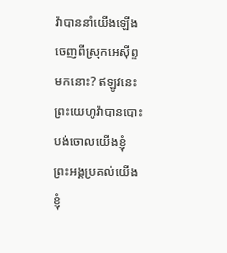វ៉ាបាននាំយើងឡើងចេញពីស្រុកអេស៊ីព្ទមកនោះ? ឥឡូវនេះ ព្រះយេហូវ៉ាបានបោះបង់ចោលយើងខ្ញុំ ព្រះអង្គប្រគល់យើងខ្ញុំ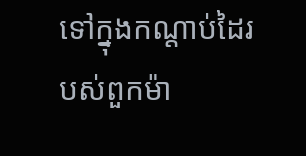ទៅក្នុងកណ្ដាប់ដៃរបស់ពួកម៉ា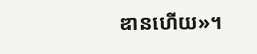ឌានហើយ»។